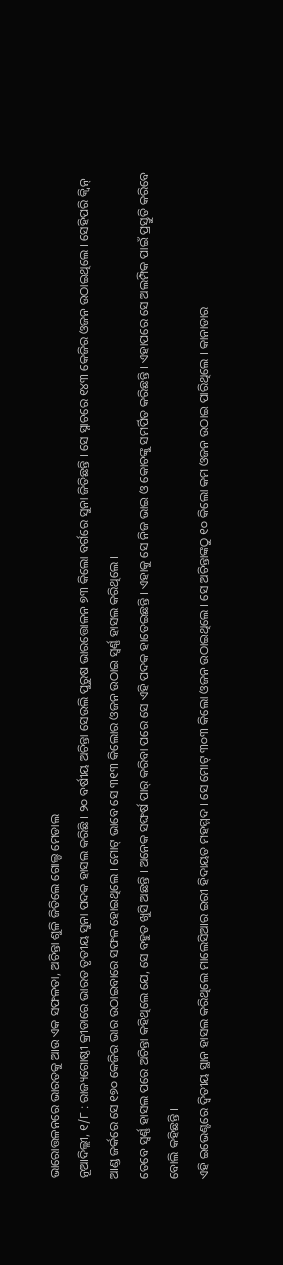ଭାରୋତ୍ତଳନରେ ଭାରତକୁ ଆଉ ଏକ ସଫଳତା, ଅଚିନ୍ତା ଶୁଳି ଜିତିଲେ ଗୋଲ୍ଡ ମେଡାଲ
ନୂଆଦିଲ୍ଲୀ, ୧/୮ : ରାଜ୍ୟଗୋଷ୍ଠୀ କ୍ରୀଡାରେ ଭାରତ ତୃତୀୟ ସୁନା ପଦକ ହାସଲ କରିଛି । ୨୦ ବର୍ଷୀୟ ଅଚିନ୍ତା ସେଉଲି ପୁରୁଷ ଭାରତ୍ତୋଳନ ୭୩ କିଲୋ ବର୍ଗରେ ସୁନା ଜିତିଛନ୍ତି । ସେ ସ୍ନାଚରେ ୧୪୩ କେଜିର ଓଜନ ଉଠାଇଥିଲେ । ସେହିପରି କ୍ୱିନ୍ ଆଣ୍ଡ ଜର୍କରେ ସେ ୧୭୦ କେଜିର ଭାର ଉଠାଇବାରେ ସଫଳ ହୋଇଥିଲେ । ମୋଟ୍ ଭାବେ ସେ ୩୧୩ କିଲୋର ଓଜନ ଉଠାଇ ସ୍ୱର୍ଣ୍ଣ ହାସଲ କରିଥିଲେ ।
ତେବେ ସ୍ୱର୍ଣ୍ଣ ହାସଲ ପରେ ଅଚିନ୍ତା କହିଥିଲେ ଯେ, ସେ ବହୁତ ଖୁସି ଅଛନ୍ତି । ଅନେକ ସଙ୍ଘର୍ଷ ପାର୍ କରିବା ପରେ ସେ ଏହି ପଦକ ହାତେଇଛନ୍ତି । ଏହାକୁ ସେ ନିଜ ଭାଇ ଓ କୋଚଙ୍କୁ ସମର୍ପିତ କରିଛନ୍ତି । ଏହାପରେ ସେ ଅଲମ୍ପିକ ପାଇଁ ପ୍ରସ୍ତୁତି କରିବେ ବୋଲି କହିଛନ୍ତି ।
ଏହି ଇଭେଣ୍ଟରେ ଦ୍ୱିତୀୟ ସ୍ଥାନ ହାସଲ କରିଥିଲେ ମାଲେସିଆର ଇରୀ ହିଦାୟତ ମହମ୍ମଦ । ସେ ମୋଟ୍ ୩୦୩ କିଲୋ ଓଜନ ଉଠାଇଥିଲେ । ସେ ଅଚିନ୍ତାଙ୍କଠୁ ୧୦ କିଲୋ କମ ଓଜନ ଉଠାଇ ପାରିଥିଲେ । କାନାଡାର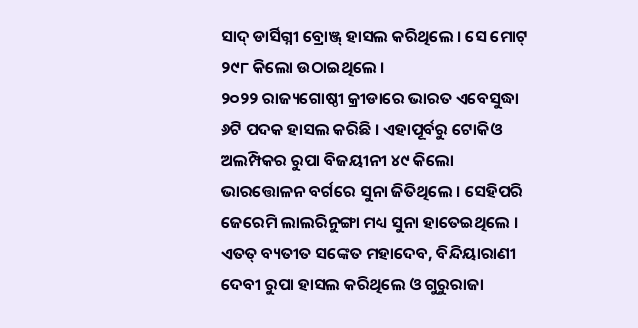ସାଦ୍ ଡାର୍ସିଗ୍ନୀ ବ୍ରୋଞ୍ଜ୍ ହାସଲ କରିଥିଲେ । ସେ ମୋଟ୍ ୨୯୮ କିଲୋ ଉଠାଇଥିଲେ ।
୨୦୨୨ ରାଜ୍ୟଗୋଷ୍ଠୀ କ୍ରୀଡାରେ ଭାରତ ଏବେସୁଦ୍ଧା ୬ଟି ପଦକ ହାସଲ କରିଛି । ଏହାପୂର୍ବରୁ ଟୋକିଓ ଅଲମ୍ପିକର ରୁପା ବିଜୟୀନୀ ୪୯ କିଲୋ ଭାରତ୍ତୋଳନ ବର୍ଗରେ ସୁନା ଜିତିଥିଲେ । ସେହିପରି ଜେରେମି ଲାଲରିନୁଙ୍ଗା ମଧ୍ୟ ସୁନା ହାତେଇଥିଲେ । ଏତତ୍ ବ୍ୟତୀତ ସଙ୍କେତ ମହାଦେବ, ବିନ୍ଦିୟାରାଣୀ ଦେବୀ ରୁପା ହାସଲ କରିଥିଲେ ଓ ଗୁରୁରାଜା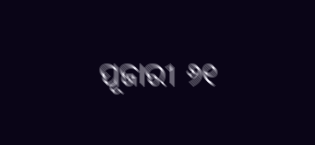ପୂଜାରୀ ୬୧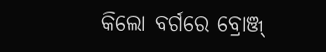କିଲୋ ବର୍ଗରେ ବ୍ରୋଞ୍ଜ୍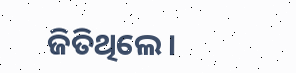ଜିତିଥିଲେ ।